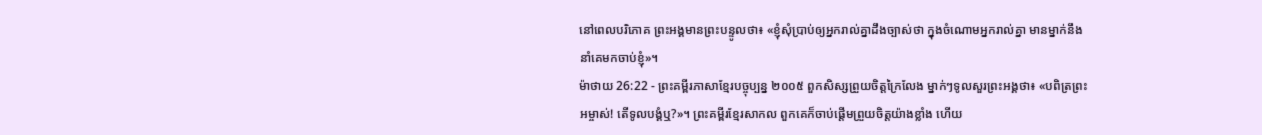នៅពេលបរិភោគ ព្រះអង្គមានព្រះបន្ទូលថា៖ «ខ្ញុំសុំប្រាប់ឲ្យអ្នករាល់គ្នាដឹងច្បាស់ថា ក្នុងចំណោមអ្នករាល់គ្នា មានម្នាក់នឹងនាំគេមកចាប់ខ្ញុំ»។
ម៉ាថាយ 26:22 - ព្រះគម្ពីរភាសាខ្មែរបច្ចុប្បន្ន ២០០៥ ពួកសិស្សព្រួយចិត្តក្រៃលែង ម្នាក់ៗទូលសួរព្រះអង្គថា៖ «បពិត្រព្រះអម្ចាស់! តើទូលបង្គំឬ?»។ ព្រះគម្ពីរខ្មែរសាកល ពួកគេក៏ចាប់ផ្ដើមព្រួយចិត្តយ៉ាងខ្លាំង ហើយ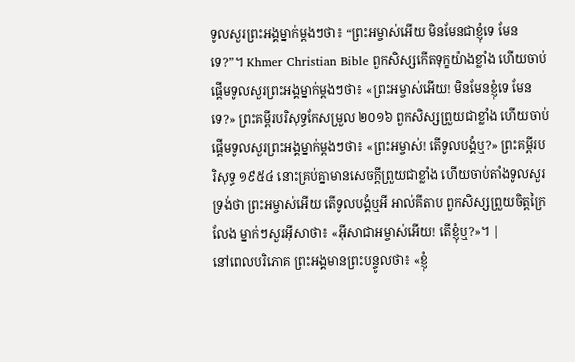ទូលសួរព្រះអង្គម្នាក់ម្ដងៗថា៖ “ព្រះអម្ចាស់អើយ មិនមែនជាខ្ញុំទេ មែនទេ?”។ Khmer Christian Bible ពួកសិស្សកើតទុក្ខយ៉ាងខ្លាំង ហើយចាប់ផ្ដើមទូលសួរព្រះអង្គម្នាក់ម្ដងៗថា៖ «ព្រះអម្ចាស់អើយ! មិនមែនខ្ញុំទេ មែនទេ?» ព្រះគម្ពីរបរិសុទ្ធកែសម្រួល ២០១៦ ពួកសិស្សព្រួយជាខ្លាំង ហើយចាប់ផ្ដើមទូលសួរព្រះអង្គម្នាក់ម្ដងៗថា៖ «ព្រះអម្ចាស់! តើទូលបង្គំឬ?» ព្រះគម្ពីរបរិសុទ្ធ ១៩៥៤ នោះគ្រប់គ្នាមានសេចក្ដីព្រួយជាខ្លាំង ហើយចាប់តាំងទូលសួរទ្រង់ថា ព្រះអម្ចាស់អើយ តើទូលបង្គំឬអី អាល់គីតាប ពួកសិស្សព្រួយចិត្ដក្រៃលែង ម្នាក់ៗសួរអ៊ីសាថា៖ «អ៊ីសាជាអម្ចាស់អើយ! តើខ្ញុំឬ?»។ |
នៅពេលបរិភោគ ព្រះអង្គមានព្រះបន្ទូលថា៖ «ខ្ញុំ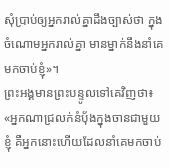សុំប្រាប់ឲ្យអ្នករាល់គ្នាដឹងច្បាស់ថា ក្នុងចំណោមអ្នករាល់គ្នា មានម្នាក់នឹងនាំគេមកចាប់ខ្ញុំ»។
ព្រះអង្គមានព្រះបន្ទូលទៅគេវិញថា៖ «អ្នកណាជ្រលក់នំប៉័ងក្នុងចានជាមួយខ្ញុំ គឺអ្នកនោះហើយដែលនាំគេមកចាប់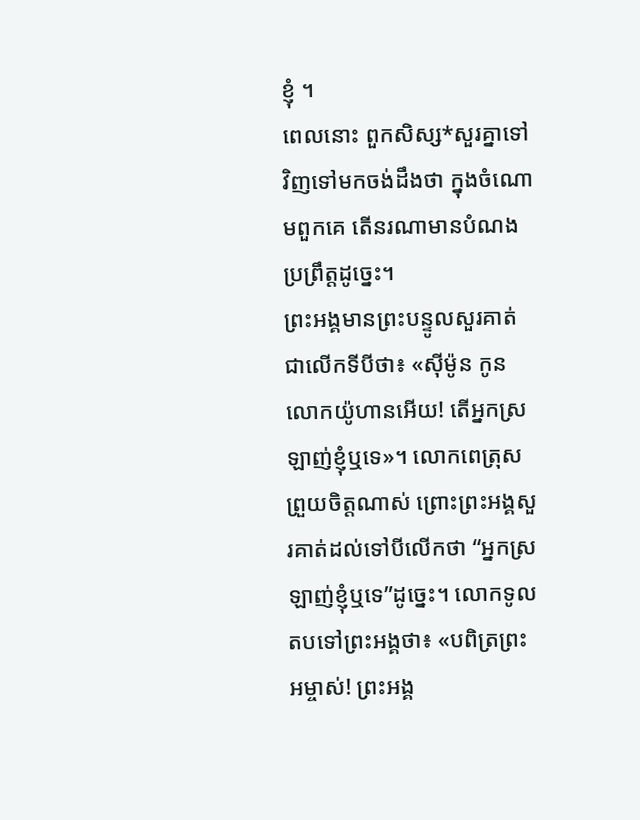ខ្ញុំ ។
ពេលនោះ ពួកសិស្ស*សួរគ្នាទៅវិញទៅមកចង់ដឹងថា ក្នុងចំណោមពួកគេ តើនរណាមានបំណងប្រព្រឹត្តដូច្នេះ។
ព្រះអង្គមានព្រះបន្ទូលសួរគាត់ជាលើកទីបីថា៖ «ស៊ីម៉ូន កូនលោកយ៉ូហានអើយ! តើអ្នកស្រឡាញ់ខ្ញុំឬទេ»។ លោកពេត្រុសព្រួយចិត្តណាស់ ព្រោះព្រះអង្គសួរគាត់ដល់ទៅបីលើកថា “អ្នកស្រឡាញ់ខ្ញុំឬទេ”ដូច្នេះ។ លោកទូលតបទៅព្រះអង្គថា៖ «បពិត្រព្រះអម្ចាស់! ព្រះអង្គ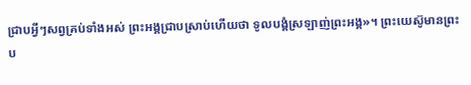ជ្រាបអ្វីៗសព្វគ្រប់ទាំងអស់ ព្រះអង្គជ្រាបស្រាប់ហើយថា ទូលបង្គំស្រឡាញ់ព្រះអង្គ»។ ព្រះយេស៊ូមានព្រះប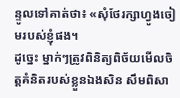ន្ទូលទៅគាត់ថា៖ «សុំថែរក្សាហ្វូងចៀមរបស់ខ្ញុំផង។
ដូច្នេះ ម្នាក់ៗត្រូវពិនិត្យពិច័យមើលចិត្តគំនិតរបស់ខ្លួនឯងសិន សឹមពិសា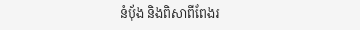នំប៉័ង និងពិសាពីពែងរ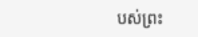បស់ព្រះ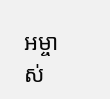អម្ចាស់